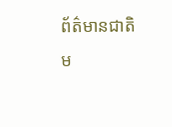ព័ត៌មានជាតិ
ម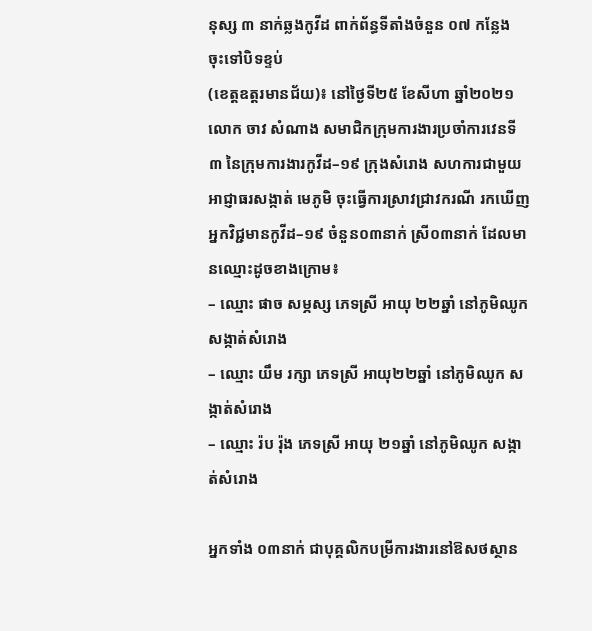នុស្ស ៣ នាក់ឆ្លងកូវីដ ពាក់ព័ន្ធទីតាំងចំនួន ០៧ កន្លែង ចុះទៅបិទខ្ទប់
(ខេត្តឧត្តរមានជ័យ)៖ នៅថ្ងៃទី២៥ ខែសីហា ឆ្នាំ២០២១ លោក ចាវ សំណាង សមាជិកក្រុមការងារប្រចាំការវេនទី៣ នៃក្រុមការងារកូវីដ–១៩ ក្រុងសំរោង សហការជាមួយ អាជ្ញាធរសង្កាត់ មេភូមិ ចុះធ្វើការស្រាវជ្រាវករណី រកឃើញអ្នកវិជ្ជមានកូវីដ–១៩ ចំនួន០៣នាក់ ស្រី០៣នាក់ ដែលមានឈ្មោះដូចខាងក្រោម៖
– ឈ្មោះ ផាច សម្ភស្ស ភេទស្រី អាយុ ២២ឆ្នាំ នៅភូមិឈូក សង្កាត់សំរោង
– ឈ្មោះ យឹម រក្សា ភេទស្រី អាយុ២២ឆ្នាំ នៅភូមិឈូក សង្កាត់សំរោង
– ឈ្មោះ រ៉ប រ៉ុង ភេទស្រី អាយុ ២១ឆ្នាំ នៅភូមិឈូក សង្កាត់សំរោង

អ្នកទាំង ០៣នាក់ ជាបុគ្គលិកបម្រីការងារនៅឱសថស្ថាន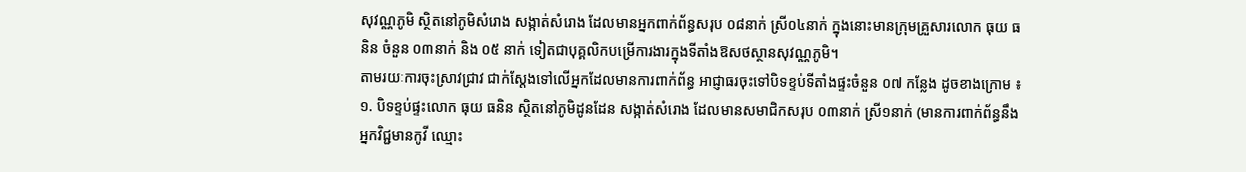សុវណ្ណភូមិ ស្ថិតនៅភូមិសំរោង សង្កាត់សំរោង ដែលមានអ្នកពាក់ព័ន្ធសរុប ០៨នាក់ ស្រី០៤នាក់ ក្នុងនោះមានក្រុមគ្រួសារលោក ធុយ ធនិន ចំនួន ០៣នាក់ និង ០៥ នាក់ ទៀតជាបុគ្គលិកបម្រើការងារក្នុងទីតាំងឱសថស្ថានសុវណ្ណភូមិ។
តាមរយៈការចុះស្រាវជ្រាវ ជាក់ស្តែងទៅលើអ្នកដែលមានការពាក់ព័ន្ធ អាជ្ញាធរចុះទៅបិទខ្ទប់ទីតាំងផ្ទះចំនួន ០៧ កន្លែង ដូចខាងក្រោម ៖
១. បិទខ្ទប់ផ្ទះលោក ធុយ ធនិន ស្ថិតនៅភូមិដូនដែន សង្កាត់សំរោង ដែលមានសមាជិកសរុប ០៣នាក់ ស្រី១នាក់ (មានការពាក់ព័ន្ធនឹងអ្នកវិជ្ជមានកូវី ឈ្មោះ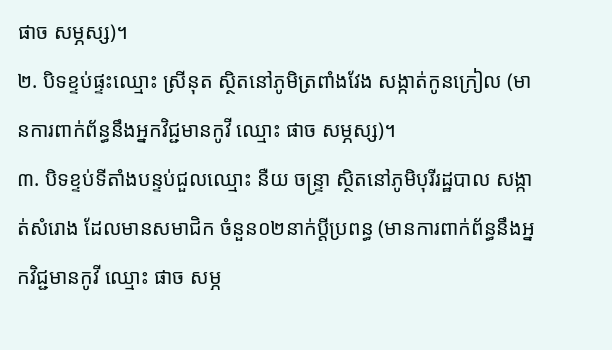ផាច សម្ភស្ស)។
២. បិទខ្ទប់ផ្ទះឈ្មោះ ស្រីនុត ស្ថិតនៅភូមិត្រពាំងវែង សង្កាត់កូនក្រៀល (មានការពាក់ព័ន្ធនឹងអ្នកវិជ្ជមានកូវី ឈ្មោះ ផាច សម្ភស្ស)។
៣. បិទខ្ទប់ទីតាំងបន្ទប់ជួលឈ្មោះ នឺយ ចន្រ្ទា ស្ថិតនៅភូមិបុរីរដ្ឋបាល សង្កាត់សំរោង ដែលមានសមាជិក ចំនួន០២នាក់ប្តីប្រពន្ធ (មានការពាក់ព័ន្ធនឹងអ្នកវិជ្ជមានកូវី ឈ្មោះ ផាច សម្ភ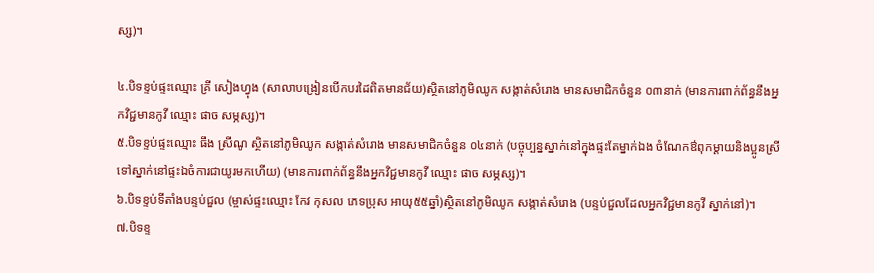ស្ស)។

៤.បិទខ្ទប់ផ្ទះឈ្មោះ គ្រី សៀងហ្វុង (សាលាបង្រៀនបើកបរដៃពិតមានជ័យ)ស្ថិតនៅភូមិឈូក សង្កាត់សំរោង មានសមាជិកចំនួន ០៣នាក់ (មានការពាក់ព័ន្ធនឹងអ្នកវិជ្ជមានកូវី ឈ្មោះ ផាច សម្ភស្ស)។
៥.បិទខ្ទប់ផ្ទះឈ្មោះ ធឹង ស្រីណូ ស្ថិតនៅភូមិឈូក សង្កាត់សំរោង មានសមាជិកចំនួន ០៤នាក់ (បច្ចុប្បន្នស្នាក់នៅក្នុងផ្ទះតែម្នាក់ឯង ចំណែកឳពុកម្តាយនិងប្អូនស្រី ទៅស្នាក់នៅផ្ទះឯចំការជាយូរមកហើយ) (មានការពាក់ព័ន្ធនឹងអ្នកវិជ្ជមានកូវី ឈ្មោះ ផាច សម្ភស្ស)។
៦.បិទខ្ទប់ទីតាំងបន្ទប់ជួល (ម្ចាស់ផ្ទះឈ្មោះ កែវ កុសល ភេទប្រុស អាយុ៥៥ឆ្នាំ)ស្ថិតនៅភូមិឈូក សង្កាត់សំរោង (បន្ទប់ជួលដែលអ្នកវិជ្ជមានកូវី ស្នាក់នៅ)។
៧.បិទខ្ទ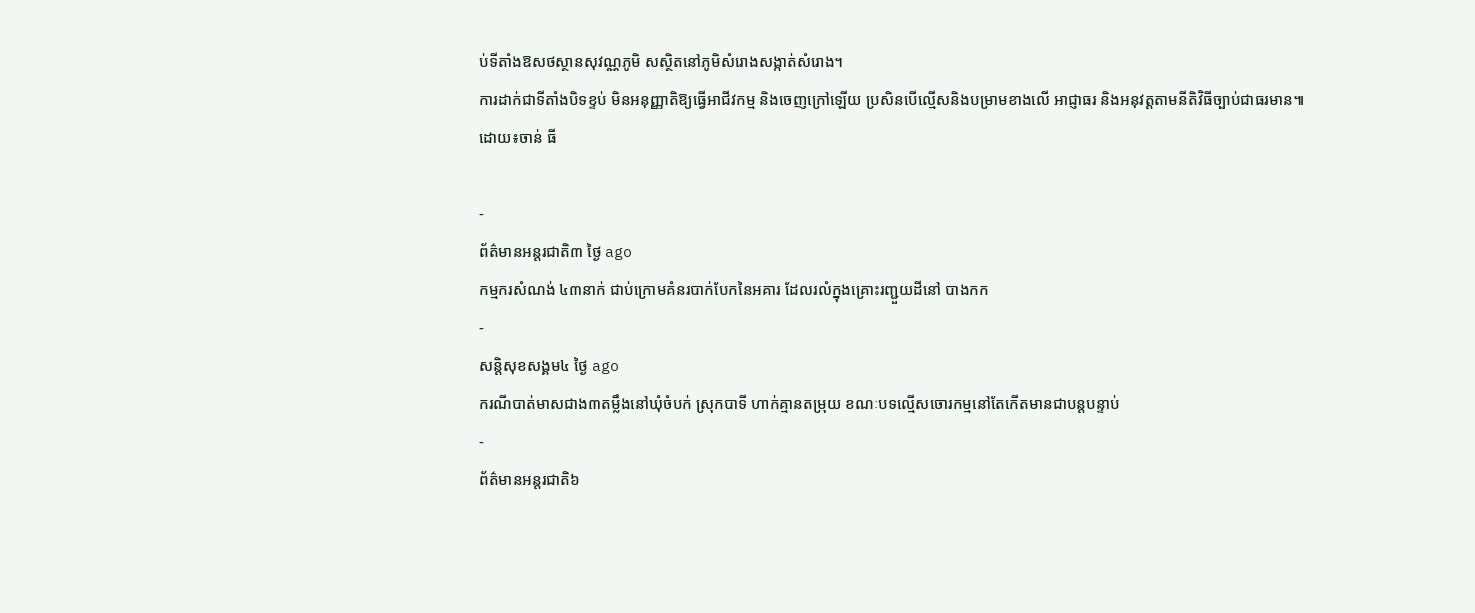ប់ទីតាំងឱសថស្ថានសុវណ្ណភូមិ សស្ថិតនៅភូមិសំរោងសង្កាត់សំរោង។
ការដាក់ជាទីតាំងបិទខ្ទប់ មិនអនុញ្ញាតិឱ្យធ្វើអាជីវកម្ម និងចេញក្រៅឡើយ ប្រសិនបើល្មើសនិងបម្រាមខាងលើ អាជ្ញាធរ និងអនុវត្តតាមនីតិវិធីច្បាប់ជាធរមាន៕
ដោយ៖ចាន់ ធី

-
ព័ត៌មានអន្ដរជាតិ៣ ថ្ងៃ ago
កម្មករសំណង់ ៤៣នាក់ ជាប់ក្រោមគំនរបាក់បែកនៃអគារ ដែលរលំក្នុងគ្រោះរញ្ជួយដីនៅ បាងកក
-
សន្តិសុខសង្គម៤ ថ្ងៃ ago
ករណីបាត់មាសជាង៣តម្លឹងនៅឃុំចំបក់ ស្រុកបាទី ហាក់គ្មានតម្រុយ ខណៈបទល្មើសចោរកម្មនៅតែកើតមានជាបន្តបន្ទាប់
-
ព័ត៌មានអន្ដរជាតិ៦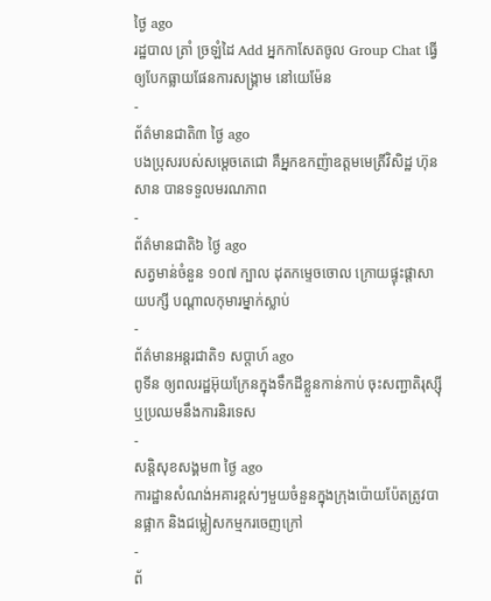ថ្ងៃ ago
រដ្ឋបាល ត្រាំ ច្រឡំដៃ Add អ្នកកាសែតចូល Group Chat ធ្វើឲ្យបែកធ្លាយផែនការសង្គ្រាម នៅយេម៉ែន
-
ព័ត៌មានជាតិ៣ ថ្ងៃ ago
បងប្រុសរបស់សម្ដេចតេជោ គឺអ្នកឧកញ៉ាឧត្តមមេត្រីវិសិដ្ឋ ហ៊ុន សាន បានទទួលមរណភាព
-
ព័ត៌មានជាតិ៦ ថ្ងៃ ago
សត្វមាន់ចំនួន ១០៧ ក្បាល ដុតកម្ទេចចោល ក្រោយផ្ទុះផ្ដាសាយបក្សី បណ្តាលកុមារម្នាក់ស្លាប់
-
ព័ត៌មានអន្ដរជាតិ១ សប្តាហ៍ ago
ពូទីន ឲ្យពលរដ្ឋអ៊ុយក្រែនក្នុងទឹកដីខ្លួនកាន់កាប់ ចុះសញ្ជាតិរុស្ស៊ី ឬប្រឈមនឹងការនិរទេស
-
សន្តិសុខសង្គម៣ ថ្ងៃ ago
ការដ្ឋានសំណង់អគារខ្ពស់ៗមួយចំនួនក្នុងក្រុងប៉ោយប៉ែតត្រូវបានផ្អាក និងជម្លៀសកម្មករចេញក្រៅ
-
ព័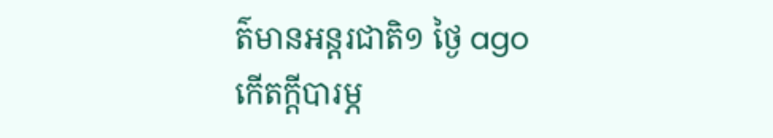ត៌មានអន្ដរជាតិ១ ថ្ងៃ ago
កើតក្តីបារម្ភ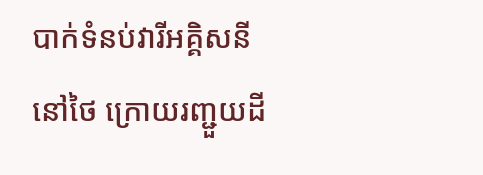បាក់ទំនប់វារីអគ្គិសនីនៅថៃ ក្រោយរញ្ជួយដី